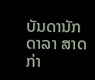ບັນດານັກດາລາ ສາດກ່າ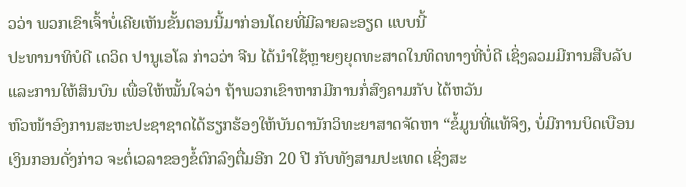ວວ່າ ພວກເຂົາເຈົ້າບໍ່ເຄີຍເຫັນຂັ້ນຕອນນີ້ມາກ່ອນໂດຍທີ່ມີລາຍລະອຽດ ແບບນີ້
ປະທານາທິບໍດີ ເດວິດ ປານູເອໂລ ກ່າວວ່າ ຈີນ ໄດ້ນໍາໃຊ້ຫຼາຍໆຍຸດທະສາດໃນທິດທາງທີ່ບໍ່ດີ ເຊິ່ງລວມມີການສືບລັບ ແລະການໃຫ້ສິນບົນ ເພື່ອໃຫ້ໝັ້ນໃຈວ່າ ຖ້າພວກເຂົາຫາກມີການກໍ່ສົງຄາມກັບ ໄຕ້ຫວັນ
ຫົວໜ້າອົງການສະຫະປະຊາຊາດໄດ້ຮຽກຮ້ອງໃຫ້ບັນດານັກວິທະຍາສາດຈັດຫາ “ຂໍ້ມູນທີ່ແທ້ຈິງ, ບໍ່ມີການບິດເບືອນ
ເງິນກອນດັ່ງກ່າວ ຈະຕໍ່ເວລາຂອງຂໍ້ຕົກລົງຕື່ມອີກ 20 ປີ ກັບທັງສາມປະເທດ ເຊິ່ງສະ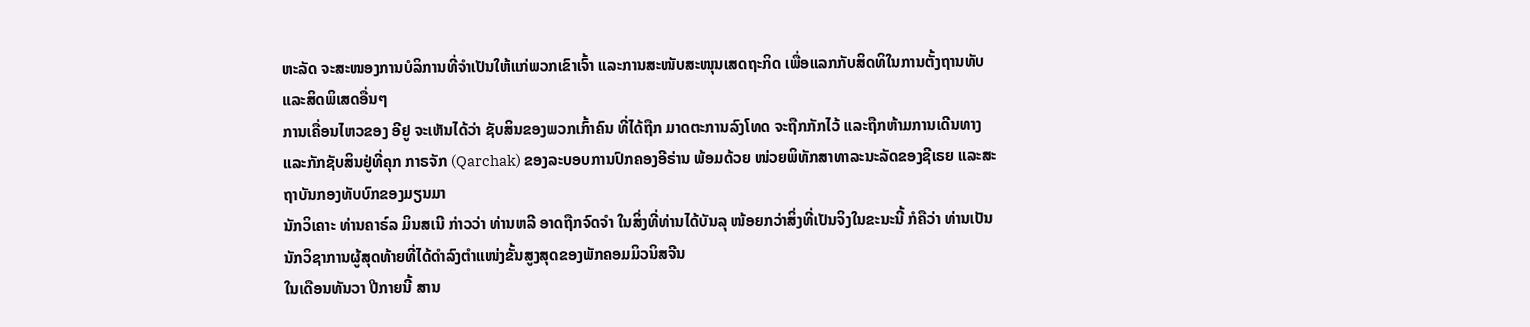ຫະລັດ ຈະສະໜອງການບໍລິການທີ່ຈໍາເປັນໃຫ້ແກ່ພວກເຂົາເຈົ້າ ແລະການສະໜັບສະໜຸນເສດຖະກິດ ເພື່ອແລກກັບສິດທິໃນການຕັ້ງຖານທັບ ແລະສິດພິເສດອື່ນໆ
ການເຄື່ອນໄຫວຂອງ ອີຢູ ຈະເຫັນໄດ້ວ່າ ຊັບສິນຂອງພວກເກົ້າຄົນ ທີ່ໄດ້ຖືກ ມາດຕະການລົງໂທດ ຈະຖືກກັກໄວ້ ແລະຖືກຫ້າມການເດີນທາງ ແລະກັກຊັບສິນຢູ່ທີ່ຄຸກ ກາຣຈັກ (Qarchak) ຂອງລະບອບການປົກຄອງອີຣ່ານ ພ້ອມດ້ວຍ ໜ່ວຍພິທັກສາທາລະນະລັດຂອງຊີເຣຍ ແລະສະຖາບັນກອງທັບບົກຂອງມຽນມາ
ນັກວິເຄາະ ທ່ານຄາຣ໌ລ ມິນສເນີ ກ່າວວ່າ ທ່ານຫລີ ອາດຖືກຈົດຈຳ ໃນສິ່ງທີ່ທ່ານໄດ້ບັນລຸ ໜ້ອຍກວ່າສິ່ງທີ່ເປັນຈິງໃນຂະນະນີ້ ກໍຄືວ່າ ທ່ານເປັນນັກວິຊາການຜູ້ສຸດທ້າຍທີ່ໄດ້ດຳລົງຕຳແໜ່ງຂັ້ນສູງສຸດຂອງພັກຄອມມິວນິສຈີນ
ໃນເດືອນທັນວາ ປີກາຍນີ້ ສານ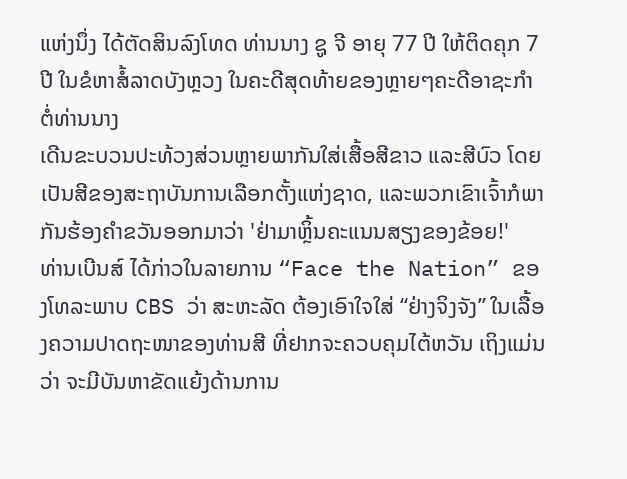ແຫ່ງນຶ່ງ ໄດ້ຕັດສິນລົງໂທດ ທ່ານນາງ ຊູ ຈີ ອາຍຸ 77 ປີ ໃຫ້ຕິດຄຸກ 7 ປີ ໃນຂໍຫາສໍ້ລາດບັງຫຼວງ ໃນຄະດີສຸດທ້າຍຂອງຫຼາຍໆຄະດີອາຊະກຳ ຕໍ່ທ່ານນາງ
ເດີນຂະບວນປະທ້ວງສ່ວນຫຼາຍພາກັນໃສ່ເສື້ອສີຂາວ ແລະສີບົວ ໂດຍເປັນສີຂອງສະຖາບັນການເລືອກຕັ້ງແຫ່ງຊາດ, ແລະພວກເຂົາເຈົ້າກໍພາກັນຮ້ອງຄໍາຂວັນອອກມາວ່າ 'ຢ່າມາຫຼິ້ນຄະແນນສຽງຂອງຂ້ອຍ!'
ທ່ານເບີນສ໌ ໄດ້ກ່າວໃນລາຍການ “Face the Nation” ຂອງໂທລະພາບ CBS ວ່າ ສະຫະລັດ ຕ້ອງເອົາໃຈໃສ່ “ຢ່າງຈິງຈັງ” ໃນເລື້ອງຄວາມປາດຖະໜາຂອງທ່ານສີ ທີ່ຢາກຈະຄວບຄຸມໄຕ້ຫວັນ ເຖິງແມ່ນວ່າ ຈະມີບັນຫາຂັດແຍ້ງດ້ານການ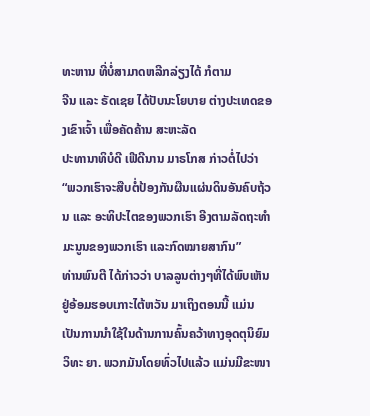ທະຫານ ທີ່ບໍ່ສາມາດຫລີກລ່ຽງໄດ້ ກໍຕາມ
ຈີນ ແລະ ຣັດເຊຍ ໄດ້ປັບນະໂຍບາຍ ຕ່າງປະເທດຂອງເຂົາເຈົ້າ ເພື່ອຄັດຄ້ານ ສະຫະລັດ
ປະທານາທິບໍດີ ເຟີດີນານ ມາຣໂກສ ກ່າວຕໍ່ໄປວ່າ “ພວກເຮົາຈະສືບຕໍ່ປ້ອງກັນຜືນແຜ່ນດິນອັນຄົບຖ້ວນ ແລະ ອະທິປະໄຕຂອງພວກເຮົາ ອີງຕາມລັດຖະທຳມະນູນຂອງພວກເຮົາ ແລະກົດໝາຍສາກົນ”
ທ່ານພົນຕີ ໄດ້ກ່າວວ່າ ບາລລູນຕ່າງໆທີ່ໄດ້ພົບເຫັນຢູ່ອ້ອມຮອບເກາະໄຕ້ຫວັນ ມາເຖິງຕອນນີ້ ແມ່ນເປັນການນຳໃຊ້ໃນດ້ານການຄົ້ນຄວ້າທາງອຸດຕຸນິຍົມວິທະ ຍາ. ພວກມັນໂດຍທົ່ວໄປແລ້ວ ແມ່ນມີຂະໜາ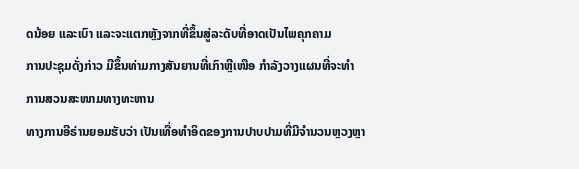ດນ້ອຍ ແລະເບົາ ແລະຈະແຕກຫຼັງຈາກທີ່ຂຶ້ນສູ່ລະດັບທີ່ອາດເປັນໄພຄຸກຄາມ
ການປະຊຸມດັ່ງກ່າວ ມີຂຶ້ນທ່າມກາງສັນຍານທີ່ເກົາຫຼີເໜືອ ກໍາລັງວາງແຜນທີ່ຈະທໍາການສວນສະໜາມທາງທະຫານ
ທາງການອີຣ່ານຍອມຮັບວ່າ ເປັນເທື່ອທໍາອິດຂອງການປາບປາມທີ່ມີຈໍານວນຫຼວງຫຼາ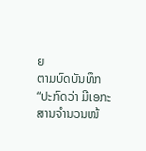ຍ
ຕາມບົດບັນທຶກ “ປະກົດວ່າ ມີເອກະສານຈຳນວນໜ້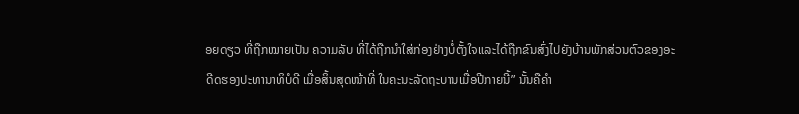ອຍດຽວ ທີ່ຖືກໝາຍເປັນ ຄວາມລັບ ທີ່ໄດ້ຖືກນຳໃສ່ກ່ອງຢ່າງບໍ່ຕັ້ງໃຈແລະໄດ້ຖືກຂົນສົ່ງໄປຍັງບ້ານພັກສ່ວນຕົວຂອງອະດີດຮອງປະທານາທິບໍດີ ເມື່ອສິ້ນສຸດໜ້າທີ່ ໃນຄະນະລັດຖະບານເມື່ອປີກາຍນີ້” ນັ້ນຄືຄຳ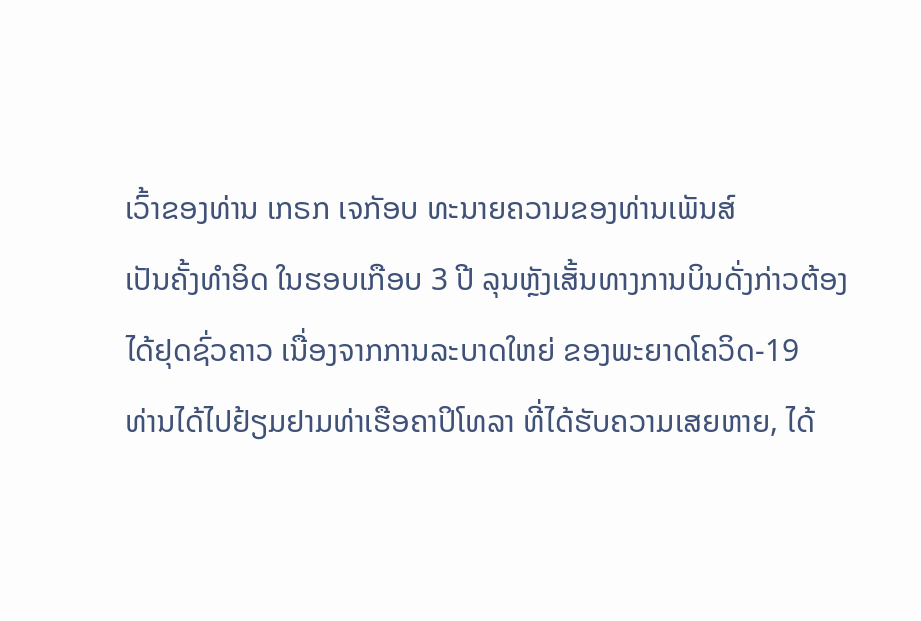ເວົ້າຂອງທ່ານ ເກຣກ ເຈກັອບ ທະນາຍຄວາມຂອງທ່ານເພັນສ໌
ເປັນຄັ້ງທໍາອິດ ໃນຮອບເກືອບ 3 ປີ ລຸນຫຼັງເສັ້ນທາງການບິນດັ່ງກ່າວຕ້ອງໄດ້ຢຸດຊົ່ວຄາວ ເນື່ອງຈາກການລະບາດໃຫຍ່ ຂອງພະຍາດໂຄວິດ-19
ທ່ານໄດ້ໄປຢ້ຽມຢາມທ່າເຮືອຄາປິໂທລາ ທີ່ໄດ້ຮັບຄວາມເສຍຫາຍ, ໄດ້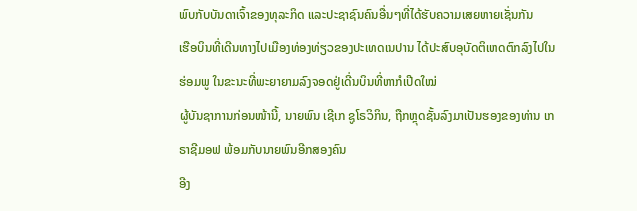ພົບກັບບັນດາເຈົ້າຂອງທຸລະກິດ ແລະປະຊາຊົນຄົນອື່ນໆທີ່ໄດ້ຮັບຄວາມເສຍຫາຍເຊັ່ນກັນ
ເຮືອບິນທີ່ເດີນທາງໄປເມືອງທ່ອງທ່ຽວຂອງປະເທດເນປານ ໄດ້ປະສົບອຸບັດຕິເຫດຕົກລົງໄປໃນຮ່ອມພູ ໃນຂະນະທີ່ພະຍາຍາມລົງຈອດຢູ່ເດີ່ນບິນທີ່ຫາກໍເປີດໃໝ່
ຜູ້ບັນຊາການກ່ອນໜ້ານີ້, ນາຍພົນ ເຊີເກ ຊູໂຣວິກິນ, ຖືກຫຼຸດຊັ້ນລົງມາເປັນຮອງຂອງທ່ານ ເກຣາຊີມອຟ ພ້ອມກັບນາຍພົນອີກສອງຄົນ
ອີງ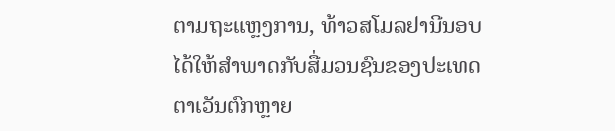ຕາມຖະແຫຼງການ, ທ້າວສໂມລຢານີນອບ ໄດ້ໃຫ້ສໍາພາດກັບສື່ມວນຊົນຂອງປະເທດຕາເວັນຕົກຫຼາຍ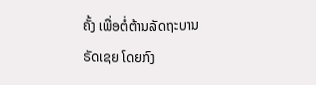ຄັ້ງ ເພື່ອຕໍ່ຕ້ານລັດຖະບານຣັດເຊຍ ໂດຍກົງ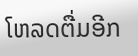ໂຫລດຕື່ມອີກ